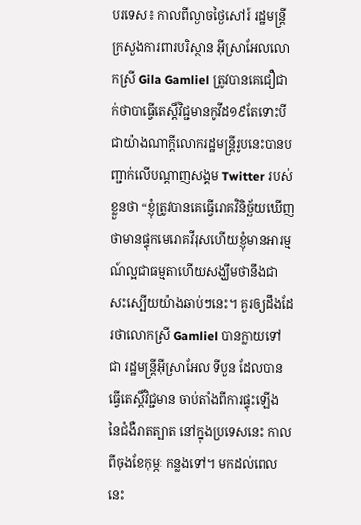បរទេស៖ កាលពីល្ងាចថ្ងៃសៅរ៍ រដ្ឋមន្រ្តីក្រសួងការពារបរិស្ថាន អ៊ីស្រាអែលលោកស្រី Gila Gamliel ត្រូវបានគេជឿជាក់ថាបាធ្វើតេស្តិ៍វិជ្ជមានកូវីដ១៩តែទោះបីជាយ៉ាងណាក្តីលោករដ្ឋមន្រ្តីរូបនេះបានបញ្ជាក់លើបណ្តាញសង្គម Twitter របស់ខ្លួនថា “ខ្ញុំត្រូវបានគេធ្វើរោគវិនិច្ឆ័យឃើញថាមានផ្ទុកមេរោគវីរុសហើយខ្ញុំមានអារម្មណ៍ល្អជាធម្មតាហើយសង្ឃឹមថានឹងជាសះស្បើយយ៉ាងឆាប់ៗនេះ។ គួរឲ្យដឹងដែរថាលោកស្រី Gamliel បានក្លាយទៅជា រដ្ឋមន្រ្តីអ៊ីស្រាអែល ទីបួន ដែលបានធ្វើតេស្តិ៍វិជ្ជមាន ចាប់តាំងពីការផ្ទុះឡើង នៃជំងឺរាតត្បាត នៅក្នុងប្រទេសនេះ កាលពីចុងខែកុម្ភៈ កន្លងទៅ។ មកដល់ពេលនេះ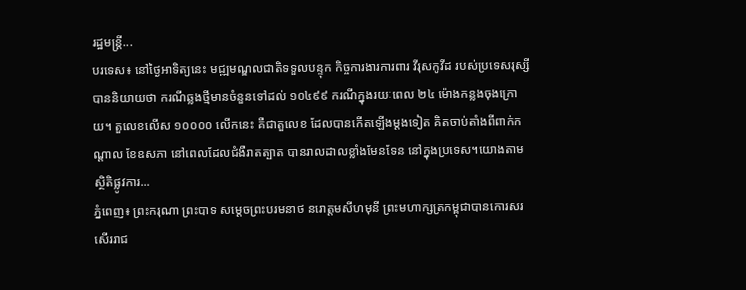រដ្ឋមន្រ្តី...
បរទេស៖ នៅថ្ងៃអាទិត្យនេះ មជ្ឍមណ្ឌលជាតិទទួលបន្ទុក កិច្ចការងារការពារ វីរុសកូវីដ របស់ប្រទេសរុស្សី បាននិយាយថា ករណីឆ្លងថ្មីមានចំនួនទៅដល់ ១០៤៩៩ ករណីក្នុងរយៈពេល ២៤ ម៉ោងកន្លងចុងក្រោយ។ តួលេខលើស ១០០០០ លើកនេះ គឺជាតួលេខ ដែលបានកើតឡើងម្តងទៀត គិតចាប់តាំងពីពាក់កណ្តាល ខែឧសភា នៅពេលដែលជំងឺរាតត្បាត បានរាលដាលខ្លាំងមែនទែន នៅក្នុងប្រទេស។យោងតាមស្ថិតិផ្លូវការ...
ភ្នំពេញ៖ ព្រះករុណា ព្រះបាទ សម្តេចព្រះបរមនាថ នរោត្តមសីហមុនី ព្រះមហាក្សត្រកម្ពុជាបានកោរសរសើររាជ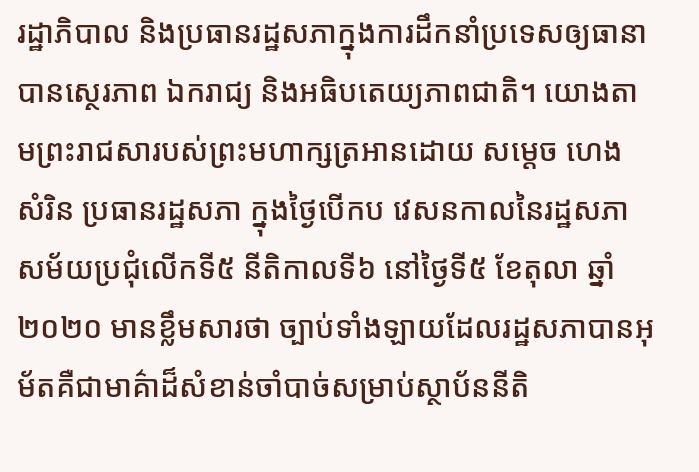រដ្ឋាភិបាល និងប្រធានរដ្ឋសភាក្នុងការដឹកនាំប្រទេសឲ្យធានាបានស្ថេរភាព ឯករាជ្យ និងអធិបតេយ្យភាពជាតិ។ យោងតាមព្រះរាជសារបស់ព្រះមហាក្សត្រអានដោយ សម្តេច ហេង សំរិន ប្រធានរដ្ឋសភា ក្នុងថ្ងៃបើកប វេសនកាលនៃរដ្ឋសភាសម័យប្រជុំលើកទី៥ នីតិកាលទី៦ នៅថ្ងៃទី៥ ខែតុលា ឆ្នាំ២០២០ មានខ្លឹមសារថា ច្បាប់ទាំងឡាយដែលរដ្ឋសភាបានអុម័តគឺជាមាគ៌ាដ៏សំខាន់ចាំបាច់សម្រាប់ស្ថាប័ននីតិ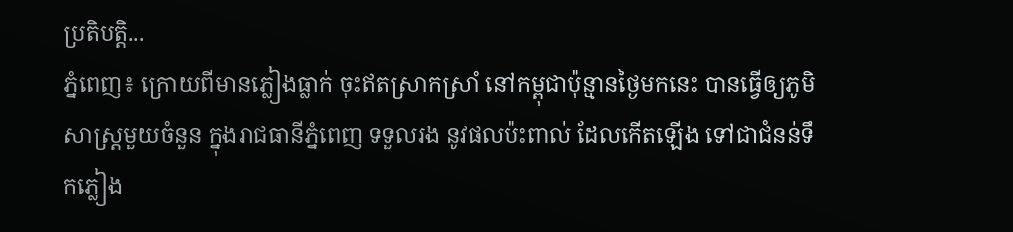ប្រតិបត្តិ...
ភ្នំពេញ៖ ក្រោយពីមានភ្លៀងធ្លាក់ ចុះឥតស្រាកស្រាំ នៅកម្ពុជាប៉ុន្មានថ្ងៃមកនេះ បានធ្វើឲ្យភូមិសាស្ត្រមួយចំនួន ក្នុងរាជធានីភ្នំពេញ ទទួលរង នូវផលប៉ះពាល់ ដែលកើតឡើង ទៅជាជំនន់ទឹកភ្លៀង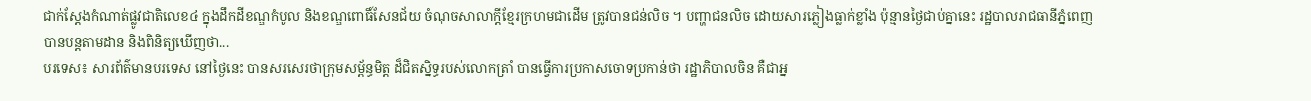ជាក់ស្តែងកំណាត់ផ្លូវជាតិលេខ៤ ក្នុងដឹកដីខណ្ឌកំបូល និងខណ្ឌពោធិ៍សែនជ័យ ចំណុចសាលាក្តីខ្មែរក្រហមជាដើម ត្រូវបានជន់លិច ។ បញ្ហាជនលិច ដោយសារភ្លៀងធ្លាក់ខ្លាំង ប៉ុន្មានថ្ងៃជាប់គ្នានេះ រដ្ឋបាលរាជធានីភ្នំពេញ បានបន្តតាមដាន និងពិនិត្យឃើញថា...
បរទេស៖ សារព័ត៌មានបរទេស នៅថ្ងៃនេះ បានសរសេរថាក្រុមសម្ព័ន្ធមិត្ត ដ៏ជិតស្និទ្ធរបស់លោកត្រាំ បានធ្វើការប្រកាសចោទប្រកាន់ថា រដ្ឋាភិបាលចិន គឺជាអ្ន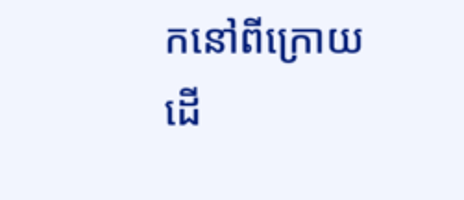កនៅពីក្រោយ ដើ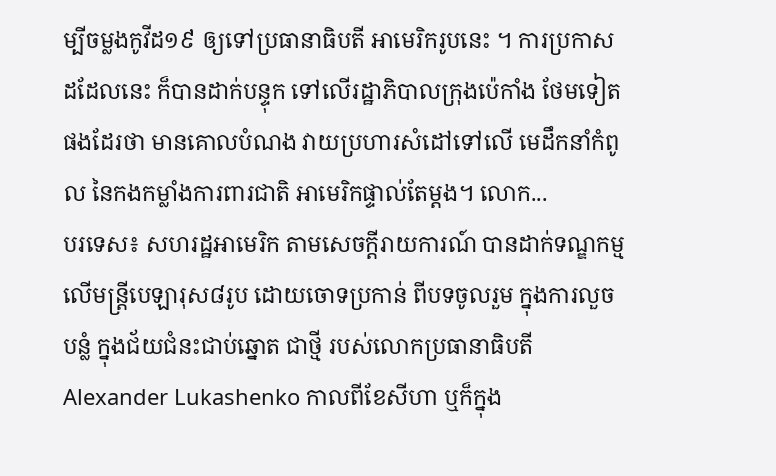ម្បីចម្លងកូវីដ១៩ ឲ្យទៅប្រធានាធិបតី អាមេរិករូបនេះ ។ ការប្រកាសដដែលនេះ ក៏បានដាក់បន្ទុក ទៅលើរដ្ឋាភិបាលក្រុងប៉េកាំង ថែមទៀតផងដែរថា មានគោលបំណង វាយប្រហារសំដៅទៅលើ មេដឹកនាំកំពូល នៃកងកម្លាំងការពារជាតិ អាមេរិកផ្ទាល់តែម្តង។ លោក...
បរទេស៖ សហរដ្ឋអាមេរិក តាមសេចក្តីរាយការណ៍ បានដាក់ទណ្ឌកម្ម លើមន្ត្រីបេឡារុស៨រូប ដោយចោទប្រកាន់ ពីបទចូលរួម ក្នុងការលួចបន្លំ ក្នុងជ័យជំនះជាប់ឆ្នោត ជាថ្មី របស់លោកប្រធានាធិបតី Alexander Lukashenko កាលពីខែសីហា ឬក៏ក្នុង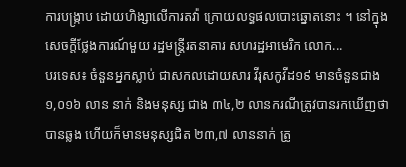ការបង្ក្រាប ដោយហិង្សាលើការតវ៉ា ក្រោយលទ្ធផលបោះឆ្នោតនោះ ។ នៅក្នុងសេចក្តីថ្លែងការណ៍មួយ រដ្ឋមន្ត្រីរតនាគារ សហរដ្ឋអាមេរិក លោក...
បរទេស៖ ចំនួនអ្នកស្លាប់ ជាសកលដោយសារ វីរុសកូវីដ១៩ មានចំនួនជាង ១,០១៦ លាន នាក់ និងមនុស្ស ជាង ៣៤,២ លានករណីត្រូវបានរកឃើញថា បានឆ្លង ហើយក៏មានមនុស្សជិត ២៣,៧ លាននាក់ ត្រូ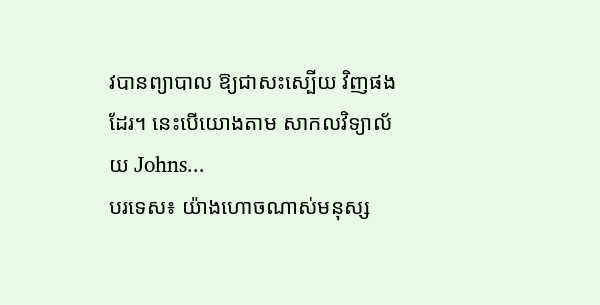វបានព្យាបាល ឱ្យជាសះស្បើយ វិញផងដែរ។ នេះបើយោងតាម សាកលវិទ្យាល័យ Johns...
បរទេស៖ យ៉ាងហោចណាស់មនុស្ស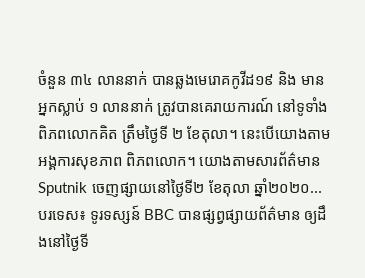ចំនួន ៣៤ លាននាក់ បានឆ្លងមេរោគកូវីដ១៩ និង មានអ្នកស្លាប់ ១ លាននាក់ ត្រូវបានគេរាយការណ៍ នៅទូទាំងពិភពលោកគិត ត្រឹមថ្ងៃទី ២ ខែតុលា។ នេះបើយោងតាម អង្គការសុខភាព ពិភពលោក។ យោងតាមសារព័ត៌មាន Sputnik ចេញផ្សាយនៅថ្ងៃទី២ ខែតុលា ឆ្នាំ២០២០...
បរទេស៖ ទូរទស្សន៍ BBC បានផ្សព្វផ្សាយព័ត៌មាន ឲ្យដឹងនៅថ្ងៃទី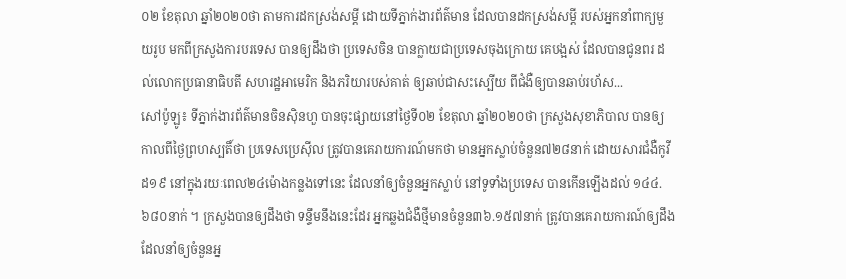០២ ខែតុលា ឆ្នាំ២០២០ថា តាមការដកស្រង់សម្តី ដោយទីភ្នាក់ងារព័ត៌មាន ដែលបានដកស្រង់សម្តី របស់អ្នកនាំពាក្យមួយរូប មកពីក្រសួងការបរទេស បានឲ្យដឹងថា ប្រទេសចិន បានក្លាយជាប្រទេសចុងក្រោយ គេបង្អស់ ដែលបានជូនពរ ដល់លោកប្រធានាធិបតី សហរដ្ឋអាមេរិក និងភរិយារបស់គាត់ ឲ្យឆាប់ជាសះស្បើយ ពីជំងឺឲ្យបានឆាប់រហ័ស...
សៅប៉ូឡូ៖ ទីភ្នាក់ងារព័ត៌មានចិនស៊ិនហួ បានចុះផ្សាយនៅថ្ងៃទី០២ ខែតុលា ឆ្នាំ២០២០ថា ក្រសួងសុខាភិបាល បានឲ្យកាលពីថ្ងៃព្រហស្បតិ៍ថា ប្រទេសប្រេស៊ីល ត្រូវបានគេរាយការណ៍មកថា មានអ្នកស្លាប់ចំនួន៧២៨នាក់ ដោយសារជំងឺកូវីដ១៩ នៅក្នុងរយៈពេល២៤ម៉ោងកន្លងទៅនេះ ដែលនាំឲ្យចំនួនអ្នកស្លាប់ នៅទូទាំងប្រទេស បានកើនឡើងដល់ ១៤៤.៦៨០នាក់ ។ ក្រសួងបានឲ្យដឹងថា ទន្ទឹមនឹងនេះដែរ អ្នកឆ្លងជំងឺថ្មីមានចំនួន៣៦.១៥៧នាក់ ត្រូវបានគេរាយការណ៍ឲ្យដឹង ដែលនាំឲ្យចំនួនអ្ន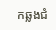កឆ្លងជំ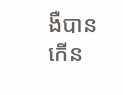ងឺបានកើន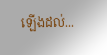ឡើងដល់...